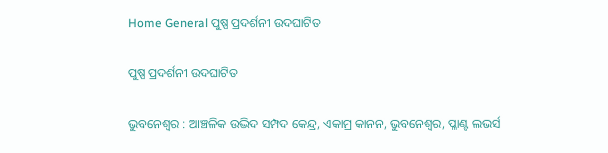Home General ପୁଷ୍ପ ପ୍ରଦର୍ଶନୀ ଉଦଘାଟିତ

ପୁଷ୍ପ ପ୍ରଦର୍ଶନୀ ଉଦଘାଟିତ

ଭୁବନେଶ୍ୱର : ଆଞ୍ଚଳିକ ଉଦ୍ଭିଦ ସମ୍ପଦ କେନ୍ଦ୍ର, ଏକାମ୍ର କାନନ, ଭୁବନେଶ୍ବର, ପ୍ଳାଣ୍ଟ ଲଭର୍ସ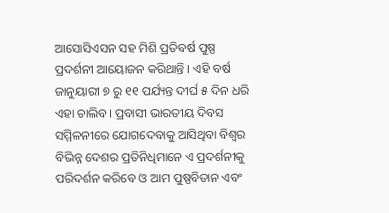ଆସୋସିଏସନ ସହ ମିଶି ପ୍ରତିବର୍ଷ ପୁଷ୍ପ ପ୍ରଦର୍ଶନୀ ଆୟୋଜନ କରିଥାନ୍ତି । ଏହି ବର୍ଷ ଜାନୁୟାରୀ ୭ ରୁ ୧୧ ପର୍ଯ୍ୟନ୍ତ ଦୀର୍ଘ ୫ ଦିନ ଧରି ଏହା ଚାଲିବ। ପ୍ରବାସୀ ଭାରତୀୟ ଦିବସ ସମ୍ମିଳନୀରେ ଯୋଗଦେବାକୁ ଆସିଥିବା ବିଶ୍ଵର ବିଭିନ୍ନ ଦେଶର ପ୍ରତିନିଧିମାନେ ଏ ପ୍ରଦର୍ଶନୀକୁ ପରିଦର୍ଶନ କରିବେ ଓ ଆମ ପୁଷ୍ପବିତାନ ଏବଂ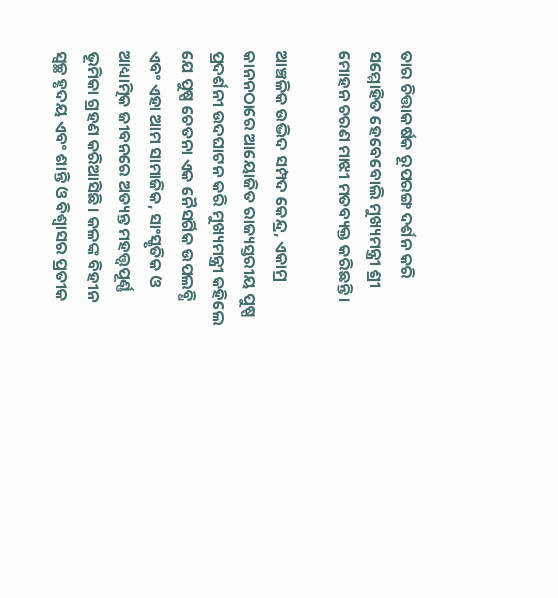ତାର ଚିତ୍ତାକର୍ଷକ ରୂପରଙ୍ଗ ଦର୍ଶନ କରି ସମ୍ମୋହିତ ହେବେବୋଲି ମୁଖ୍ୟମନ୍ତ୍ରୀ ଶ୍ରୀ ମୋହନ ଚରଣ ମାଝୀ ମତବ୍ୟକ୍ତ କରିଛନ୍ତି ।

ଆଞ୍ଚଳିକ ଉଦ୍ଭିଦ ସମ୍ପଦ କେନ୍ଦ୍ର, ଏକାମ୍ର କାନନଠାରେ ଆୟୋଜିତ ରାଜ୍ୟସ୍ତରୀୟ ପୁଷ୍ପ ପ୍ରଦର୍ଶନୀ ଉଦଘାଟନ କରି ମୁଖ୍ୟମନ୍ତ୍ରୀ କହିଲେ ଯେ ପୁଷ୍ପ ଚେତନା ଏକ ନୈସର୍ଗିକ ଉପଲବ୍ଧି ଏବଂ ଏହା ଆମ ସାମାଜିକ, ସାଂସ୍କୃତିକ ଓ ଆଧ୍ୟାତ୍ମିକ ଜୀବନରେ ଅତ୍ୟନ୍ତ ମହତ୍ତ୍ୱପୂର୍ଣ୍ଣ ଭୂମିକା ଗ୍ରହଣ କରିଆସିଛି। କଳଙ୍କ ବିହୀନ ସ୍ୱଚ୍ଛ ହୃଦୟ ଏବଂ ଶାନ୍ତି ଓ ବିଶ୍ୱାସର ପ୍ରତୀକ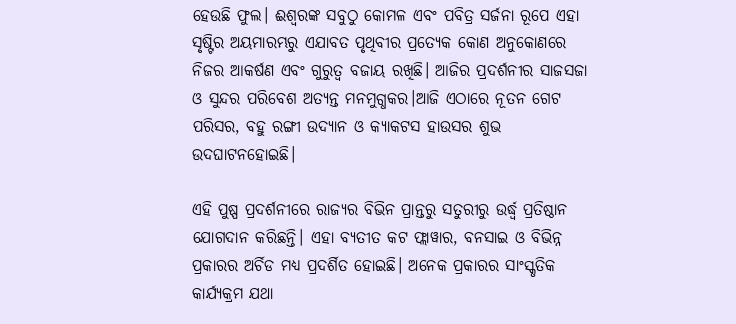ହେଉଛି ଫୁଲ। ଈଶ୍ୱରଙ୍କ ସବୁଠୁ କୋମଳ ଏବଂ ପବିତ୍ର ସର୍ଜନା ରୂପେ ଏହା ସୃଷ୍ଟିର ଅୟମାରମ୍ଭରୁ ଏଯାବତ ପୃଥିବୀର ପ୍ରତ୍ୟେକ କୋଣ ଅନୁକୋଣରେ ନିଜର ଆକର୍ଷଣ ଏବଂ ଗୁରୁତ୍ୱ ବଜାୟ ରଖିଛି। ଆଜିର ପ୍ରଦର୍ଶନୀର ସାଜସଜା ଓ ସୁନ୍ଦର ପରିବେଶ ଅତ୍ୟନ୍ତ ମନମୁଗ୍ଧକର।ଆଜି ଏଠାରେ ନୂତନ ଗେଟ ପରିସର, ବହୁ ରଙ୍ଗୀ ଉଦ୍ୟାନ ଓ କ୍ୟାକଟସ ହାଉସର ଶୁଭ  ଉଦଘାଟନହୋଇଛି।

ଏହି ପୁଷ୍ପ ପ୍ରଦର୍ଶନୀରେ ରାଜ୍ୟର ବିଭିନ ପ୍ରାନ୍ତରୁ ସତୁରୀରୁ ଉର୍ଦ୍ଧ୍ଵ ପ୍ରତିଷ୍ଠାନ ଯୋଗଦାନ କରିଛନ୍ତି। ଏହା ବ୍ୟତୀତ କଟ ଫ୍ଲାୱାର, ବନସାଇ ଓ ବିଭିନ୍ନ ପ୍ରକାରର ଅର୍ଚିଡ ମଧ୍ୟ ପ୍ରଦର୍ଶିତ ହୋଇଛି। ଅନେକ ପ୍ରକାରର ସାଂସ୍କୃତିକ କାର୍ଯ୍ୟକ୍ରମ ଯଥା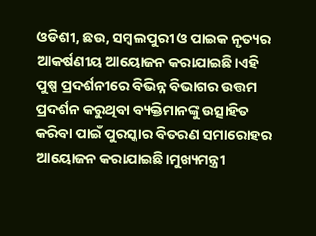ଓଡିଶୀ, ଛଉ, ସମ୍ବଲପୁରୀ ଓ ପାଇକ ନୃତ୍ୟର ଆକର୍ଷଣୀୟ ଆୟୋଜନ କରାଯାଇଛି।ଏହି ପୁଷ୍ପ ପ୍ରଦର୍ଶନୀରେ ବିଭିନ୍ନ ବିଭାଗର ଉତ୍ତମ ପ୍ରଦର୍ଶନ କରୁଥିବା ବ୍ୟକ୍ତିମାନଙ୍କୁ ଉତ୍ସାହିତ କରିବା ପାଇଁ ପୁରସ୍କାର ବିତରଣ ସମାରୋହର ଆୟୋଜନ କରାଯାଇଛି।ମୁଖ୍ୟମନ୍ତ୍ରୀ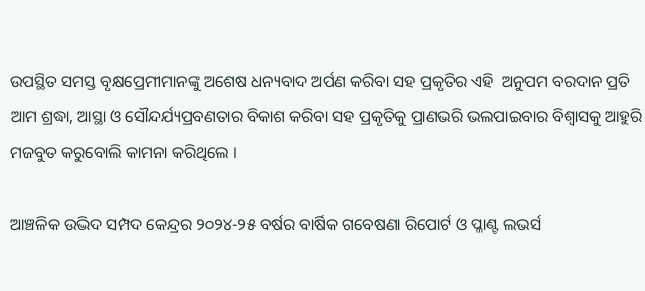ଉପସ୍ଥିତ ସମସ୍ତ ବୃକ୍ଷପ୍ରେମୀମାନଙ୍କୁ ଅଶେଷ ଧନ୍ୟବାଦ ଅର୍ପଣ କରିବା ସହ ପ୍ରକୃତିର ଏହି  ଅନୁପମ ବରଦାନ ପ୍ରତି ଆମ ଶ୍ରଦ୍ଧା, ଆସ୍ଥା ଓ ସୌନ୍ଦର୍ଯ୍ୟପ୍ରବଣତାର ବିକାଶ କରିବା ସହ ପ୍ରକୃତିକୁ ପ୍ରାଣଭରି ଭଲପାଇବାର ବିଶ୍ୱାସକୁ ଆହୁରି ମଜବୁତ କରୁବୋଲି କାମନା କରିଥିଲେ ।

ଆଞ୍ଚଳିକ ଉଦ୍ଭିଦ ସମ୍ପଦ କେନ୍ଦ୍ରର ୨୦୨୪-୨୫ ବର୍ଷର ବାର୍ଷିକ ଗବେଷଣା ରିପୋର୍ଟ ଓ ପ୍ଳାଣ୍ଟ ଲଭର୍ସ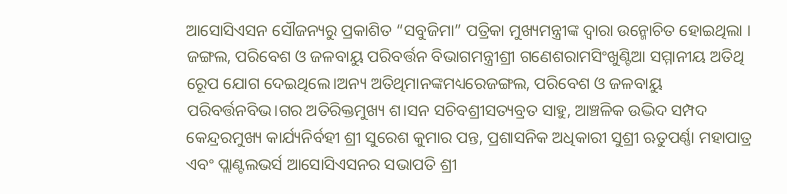ଆସୋସିଏସନ ସୌଜନ୍ୟରୁ ପ୍ରକାଶିତ “ସବୁଜିମା” ପତ୍ରିକା ମୁଖ୍ୟମନ୍ତ୍ରୀଙ୍କ ଦ୍ବାରା ଉନ୍ମୋଚିତ ହୋଇଥିଲା । ଜଙ୍ଗଲ, ପରିବେଶ ଓ ଜଳବାୟୁ ପରିବର୍ତ୍ତନ ବିଭାଗମନ୍ତ୍ରୀଶ୍ରୀ ଗଣେଶରାମସିଂଖୁଣ୍ଟିଆ ସମ୍ମାନୀୟ ଅତିଥି ରେୂପ ଯୋଗ ଦେଇଥିଲେ।ଅନ୍ୟ ଅତିଥିମାନଙ୍କମଧ୍ୟରେଜଙ୍ଗଲ, ପରିବେଶ ଓ ଜଳବାୟୁ ପରିବର୍ତ୍ତନବିଭ।ଗର ଅତିରିକ୍ତମୁଖ୍ୟ ଶ।ସନ ସଚିବଶ୍ରୀସତ୍ୟବ୍ରତ ସାହୁ, ଆଞ୍ଚଳିକ ଉଦ୍ଭିଦ ସମ୍ପଦ କେନ୍ଦ୍ରରମୁଖ୍ୟ କାର୍ଯ୍ୟନିର୍ବହୀ ଶ୍ରୀ ସୁରେଶ କୁମାର ପନ୍ତ, ପ୍ରଶାସନିକ ଅଧିକାରୀ ସୁଶ୍ରୀ ଋତୁପର୍ଣ୍ଣା ମହାପାତ୍ର ଏବଂ ପ୍ଲାଣ୍ଟଲଭର୍ସ ଆସୋସିଏସନର ସଭାପତି ଶ୍ରୀ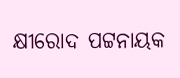କ୍ଷୀରୋଦ ପଟ୍ଟନାୟକ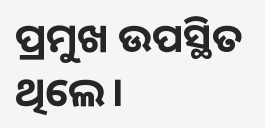ପ୍ରମୁଖ ଉପସ୍ଥିତ ଥିଲେ।